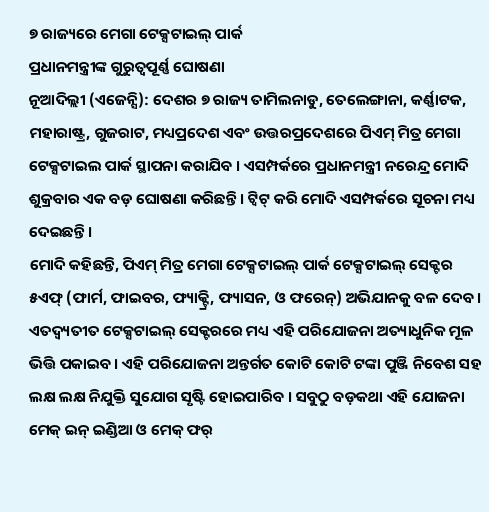୭ ରାଜ୍ୟରେ ମେଗା ଟେକ୍ସଟାଇଲ୍ ପାର୍କ
ପ୍ରଧାନମନ୍ତ୍ରୀଙ୍କ ଗୁରୁତ୍ୱପୂର୍ଣ୍ଣ ଘୋଷଣା
ନୂଆଦିଲ୍ଲୀ (ଏଜେନ୍ସି): ଦେଶର ୭ ରାଜ୍ୟ ତାମିଲନାଡୁ, ତେଲେଙ୍ଗାନା, କର୍ଣ୍ଣାଟକ, ମହାରାଷ୍ଟ୍ର, ଗୁଜରାଟ, ମଧ୍ୟପ୍ରଦେଶ ଏବଂ ଉତ୍ତରପ୍ରଦେଶରେ ପିଏମ୍ ମିତ୍ର ମେଗା ଟେକ୍ସଟାଇଲ ପାର୍କ ସ୍ଥାପନା କରାଯିବ । ଏସମ୍ପର୍କରେ ପ୍ରଧାନମନ୍ତ୍ରୀ ନରେନ୍ଦ୍ର ମୋଦି ଶୁକ୍ରବାର ଏକ ବଡ଼ ଘୋଷଣା କରିଛନ୍ତି । ଟ୍ୱିଟ୍ କରି ମୋଦି ଏସମ୍ପର୍କରେ ସୂଚନା ମଧ୍ୟ ଦେଇଛନ୍ତି ।
ମୋଦି କହିଛନ୍ତି, ପିଏମ୍ ମିତ୍ର ମେଗା ଟେକ୍ସଟାଇଲ୍ ପାର୍କ ଟେକ୍ସଟାଇଲ୍ ସେକ୍ଟର ୫ଏଫ୍ (ଫାର୍ମ, ଫାଇବର, ଫ୍ୟାକ୍ଟ୍ରି, ଫ୍ୟାସନ, ଓ ଫରେନ୍) ଅଭିଯାନକୁ ବଳ ଦେବ । ଏତଦ୍ବ୍ୟତୀତ ଟେକ୍ସଟାଇଲ୍ ସେକ୍ଟରରେ ମଧ୍ୟ ଏହି ପରିଯୋଜନା ଅତ୍ୟାଧୁନିକ ମୂଳ ଭିତ୍ତି ପକାଇବ । ଏହି ପରିଯୋଜନା ଅନ୍ତର୍ଗତ କୋଟି କୋଟି ଟଙ୍କା ପୁଞ୍ଜି ନିବେଶ ସହ ଲକ୍ଷ ଲକ୍ଷ ନିଯୁକ୍ତି ସୁଯୋଗ ସୃଷ୍ଟି ହୋଇପାରିବ । ସବୁଠୁ ବଡ଼କଥା ଏହି ଯୋଜନା ମେକ୍ ଇନ୍ ଇଣ୍ଡିଆ ଓ ମେକ୍ ଫର୍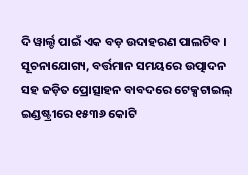ଦି ୱାର୍ଲ୍ଡ ପାଇଁ ଏକ ବଡ଼ ଉଦାହରଣ ପାଲଟିବ ।
ସୂଚନାଯୋଗ୍ୟ, ବର୍ତ୍ତମାନ ସମୟରେ ଉତ୍ପାଦନ ସହ ଜଡ଼ିତ ପ୍ରୋତ୍ସାହନ ବାବଦରେ ଟେକ୍ସଟାଇଲ୍ ଇଣ୍ଡଷ୍ଟ୍ରୀରେ ୧୫୩୬ କୋଟି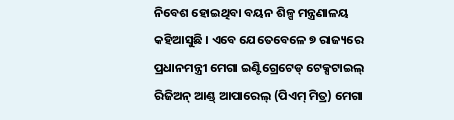ନିବେଶ ହୋଇଥିବା ବୟନ ଶିଳ୍ପ ମନ୍ତ୍ରଣାଳୟ କହିଆସୁଛି । ଏବେ ଯେତେବେଳେ ୭ ରାଜ୍ୟରେ ପ୍ରଧାନମନ୍ତ୍ରୀ ମେଗା ଇଣ୍ଟିଗ୍ରେଟେଡ୍ ଟେକ୍ସଟାଇଲ୍ ରିଜିଅନ୍ ଆଣ୍ଡ୍ ଆପାରେଲ୍ (ପିଏମ୍ ମିତ୍ର) ମେଗା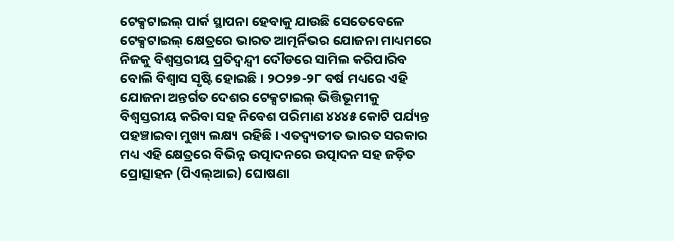ଟେକ୍ସଟାଇଲ୍ ପାର୍କ ସ୍ଥାପନା ହେବାକୁ ଯାଉଛି ସେତେବେଳେ ଟେକ୍ସଟାଇଲ୍ କ୍ଷେତ୍ରରେ ଭାରତ ଆତ୍ମର୍ନିଭର ଯୋଜନା ମାଧ୍ୟମରେ ନିଜକୁ ବିଶ୍ୱସ୍ତରୀୟ ପ୍ରତିଦ୍ୱନ୍ଦ୍ୱୀ ଦୌଡରେ ସାମିଲ କରିପାରିବ ବୋଲି ବିଶ୍ୱାସ ସୃଷ୍ଟି ହୋଇଛି । ୨ଠ୨୭-୨୮ ବର୍ଷ ମଧ୍ୟରେ ଏହି ଯୋଜନା ଅନ୍ତର୍ଗତ ଦେଶର ଟେକ୍ସଟାଇଲ୍ ଭିତ୍ତିଭୂମୀକୁ ବିଶ୍ୱସ୍ତରୀୟ କରିବା ସହ ନିବେଶ ପରିମାଣ ୪୪୪୫ କୋଟି ପର୍ଯ୍ୟନ୍ତ ପହଞ୍ଚାଇବା ମୁଖ୍ୟ ଲକ୍ଷ୍ୟ ରହିଛି । ଏତଦ୍ବ୍ୟତୀତ ଭାରତ ସରକାର ମଧ୍ୟ ଏହି କ୍ଷେତ୍ରରେ ବିଭିନ୍ନ ଉତ୍ପାଦନରେ ଉତ୍ପାଦନ ସହ ଜଡ଼ିତ ପ୍ରୋତ୍ସାହନ (ପିଏଲ୍ଆଇ) ଘୋଷଣା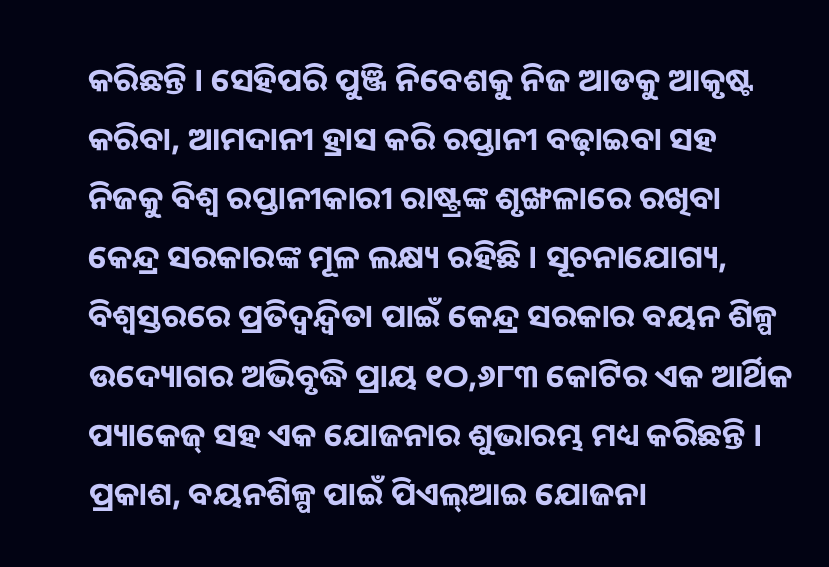କରିଛନ୍ତି । ସେହିପରି ପୁଞ୍ଜି ନିବେଶକୁ ନିଜ ଆଡକୁ ଆକୃଷ୍ଟ କରିବା, ଆମଦାନୀ ହ୍ରାସ କରି ରପ୍ତାନୀ ବଢ଼ାଇବା ସହ ନିଜକୁ ବିଶ୍ୱ ରପ୍ତାନୀକାରୀ ରାଷ୍ଟ୍ରଙ୍କ ଶୃଙ୍ଖଳାରେ ରଖିବା କେନ୍ଦ୍ର ସରକାରଙ୍କ ମୂଳ ଲକ୍ଷ୍ୟ ରହିଛି । ସୂଚନାଯୋଗ୍ୟ, ବିଶ୍ୱସ୍ତରରେ ପ୍ରତିଦ୍ୱନ୍ଦ୍ୱିତା ପାଇଁ କେନ୍ଦ୍ର ସରକାର ବୟନ ଶିଳ୍ପ ଉଦ୍ୟୋଗର ଅଭିବୃଦ୍ଧି ପ୍ରାୟ ୧ଠ,୬୮୩ କୋଟିର ଏକ ଆର୍ଥିକ ପ୍ୟାକେଜ୍ ସହ ଏକ ଯୋଜନାର ଶୁଭାରମ୍ଭ ମଧ୍ୟ କରିଛନ୍ତି ।
ପ୍ରକାଶ, ବୟନଶିଳ୍ପ ପାଇଁ ପିଏଲ୍ଆଇ ଯୋଜନା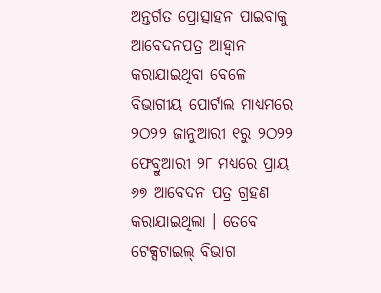ଅନ୍ତର୍ଗତ ପ୍ରୋତ୍ସାହନ ପାଇବାକୁ ଆବେଦନପତ୍ର ଆହ୍ୱାନ କରାଯାଇଥିବା ବେଳେ ବିଭାଗୀୟ ପୋର୍ଟାଲ ମାଧ୍ୟମରେ ୨ଠ୨୨ ଜାନୁଆରୀ ୧ରୁ ୨ଠ୨୨ ଫେବ୍ରୁଆରୀ ୨୮ ମଧ୍ୟରେ ପ୍ରାୟ ୬୭ ଆବେଦନ ପତ୍ର ଗ୍ରହଣ କରାଯାଇଥିଲା । ତେବେ ଟେକ୍ସଟାଇଲ୍ ବିଭାଗ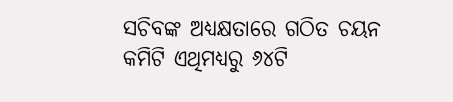ସଚିବଙ୍କ ଅଧ୍ୟକ୍ଷତାରେ ଗଠିତ ଚୟନ କମିଟି ଏଥିମଧ୍ୟରୁ ୬୪ଟି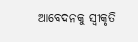ଆବେଦନକୁ ସ୍ୱୀକୃତି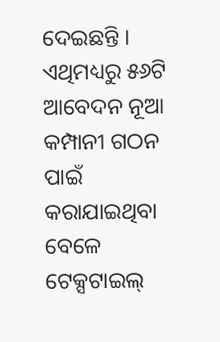ଦେଇଛନ୍ତି । ଏଥିମଧ୍ୟରୁ ୫୬ଟି ଆବେଦନ ନୂଆ କମ୍ପାନୀ ଗଠନ ପାଇଁ କରାଯାଇଥିବା ବେଳେ ଟେକ୍ସଟାଇଲ୍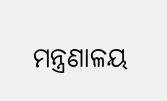ମନ୍ତ୍ରଣାଳୟ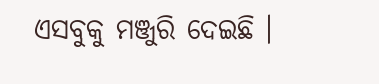ଏସବୁକୁ ମଞ୍ଜୁରି ଦେଇଛି ।